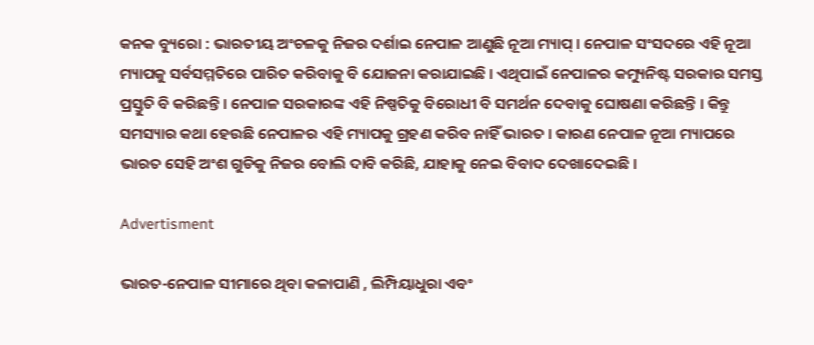କନକ ବ୍ୟୁରୋ : ଭାରତୀୟ ଅଂଚଳକୁ ନିଜର ଦର୍ଶାଇ ନେପାଳ ଆଣୁଛି ନୂଆ ମ୍ୟାପ୍ । ନେପାଳ ସଂସଦରେ ଏହି ନୂଆ ମ୍ୟାପକୁ ସର୍ବସମ୍ମତିରେ ପାରିତ କରିବାକୁ ବି ଯୋଜନା କରାଯାଇଛି । ଏଥିପାଇଁ ନେପାଳର କମ୍ୟୁନିଷ୍ଟ ସରକାର ସମସ୍ତ ପ୍ରସ୍ତୁତି ବି କରିଛନ୍ତି । ନେପାଳ ସରକାରଙ୍କ ଏହି ନିଷ୍ପତିକୁ ବିରୋଧୀ ବି ସମର୍ଥନ ଦେବାକୁ ଘୋଷଣା କରିଛନ୍ତି । କିନ୍ତୁ ସମସ୍ୟାର କଥା ହେଉଛି ନେପାଳର ଏହି ମ୍ୟାପକୁ ଗ୍ରହଣ କରିବ ନାହିଁ ଭାରତ । କାରଣ ନେପାଳ ନୂଆ ମ୍ୟାପରେ ଭାରତ ସେହି ଅଂଶ ଗୁଡିକୁ ନିଜର ବୋଲି ଦାବି କରିଛି, ଯାହାକୁ ନେଇ ବିବାଦ ଦେଖାଦେଇଛି ।

Advertisment

ଭାରତ-ନେପାଳ ସୀମାରେ ଥିବା କଳାପାଣି , ଲିମ୍ପିୟାଧୁରା ଏବଂ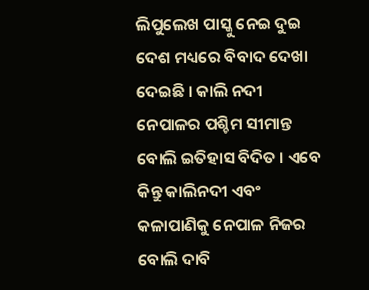ଲିପୁଲେଖ ପାସ୍କୁ ନେଇ ଦୁଇ ଦେଶ ମଧ୍ୟରେ ବିବାଦ ଦେଖା ଦେଇଛି । କାଲି ନଦୀ ନେପାଳର ପଶ୍ଚିମ ସୀମାନ୍ତ ବୋଲି ଇତିହାସ ବିଦିତ । ଏବେ କିନ୍ତୁ କାଲିନଦୀ ଏବଂ କଳାପାଣିକୁ ନେପାଳ ନିଜର ବୋଲି ଦାବି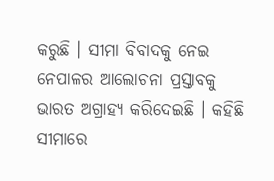କରୁଛି । ସୀମା ବିବାଦକୁ ନେଇ ନେପାଳର ଆଲୋଚନା ପ୍ରସ୍ତାବକୁ ଭାରତ ଅଗ୍ରାହ୍ୟ କରିଦେଇଛି । କହିଛି ସୀମାରେ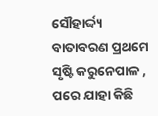ସୌହାର୍ଦ୍ଦ୍ୟ ବାତାବରଣ ପ୍ରଥମେ ସୃଷ୍ଟି କରୁନେପାଳ , ପରେ ଯାହା କିଛି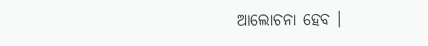ଆଲୋଚନା ହେବ ।